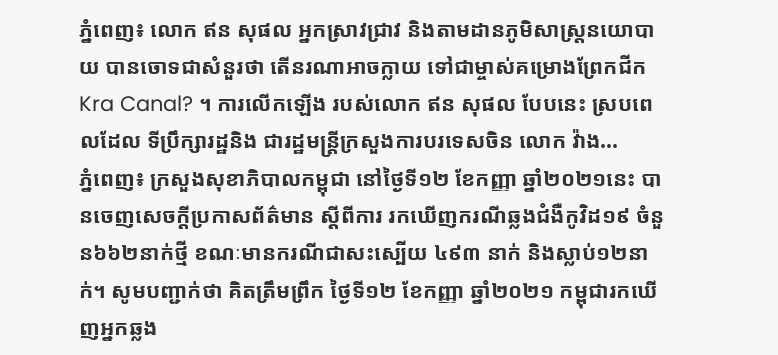ភ្នំពេញ៖ លោក ឥន សុផល អ្នកស្រាវជ្រាវ និងតាមដានភូមិសាស្រ្តនយោបាយ បានចោទជាសំនួរថា តើនរណាអាចក្លាយ ទៅជាម្ចាស់គម្រោងព្រែកជីក Kra Canal? ។ ការលើកឡើង របស់លោក ឥន សុផល បែបនេះ ស្របពេលដែល ទីប្រឹក្សារដ្ឋនិង ជារដ្ឋមន្រ្តីក្រសួងការបរទេសចិន លោក វ៉ាង...
ភ្នំពេញ៖ ក្រសួងសុខាភិបាលកម្ពុជា នៅថ្ងៃទី១២ ខែកញ្ញា ឆ្នាំ២០២១នេះ បានចេញសេចក្ដីប្រកាសព័ត៌មាន ស្ដីពីការ រកឃើញករណីឆ្លងជំងឺកូវិដ១៩ ចំនួន៦៦២នាក់ថ្មី ខណៈមានករណីជាសះស្បើយ ៤៩៣ នាក់ និងស្លាប់១២នាក់។ សូមបញ្ជាក់ថា គិតត្រឹមព្រឹក ថ្ងៃទី១២ ខែកញ្ញា ឆ្នាំ២០២១ កម្ពុជារកឃើញអ្នកឆ្លង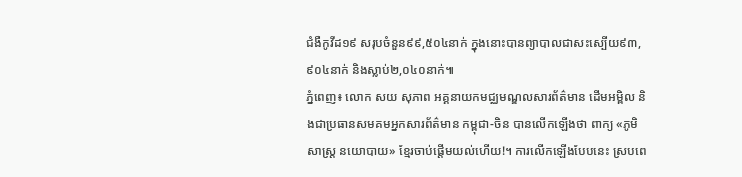ជំងឺកូវីដ១៩ សរុបចំនួន៩៩,៥០៤នាក់ ក្នុងនោះបានព្យាបាលជាសះស្បើយ៩៣,៩០៤នាក់ និងស្លាប់២,០៤០នាក់៕
ភ្នំពេញ៖ លោក សយ សុភាព អគ្គនាយកមជ្ឈមណ្ឌលសារព័ត៌មាន ដើមអម្ពិល និងជាប្រធានសមគមអ្នកសារព័ត៌មាន កម្ពុជា-ចិន បានលើកឡើងថា ពាក្យ «ភូមិសាស្ត្រ នយោបាយ» ខ្មែរចាប់ផ្តើមយល់ហើយ!។ ការលើកឡើងបែបនេះ ស្របពេ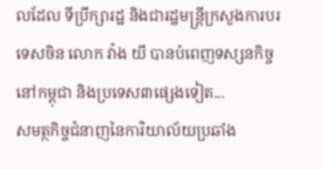លដែល ទីប្រឹក្សារដ្ឋ និងជារដ្ឋមន្រ្តីក្រសួងការបរទេសចិន លោក វ៉ាង យី បានបំពេញទស្សនកិច្ចនៅកម្ពុជា និងប្រទេស៣ផ្សេងទៀត...
សមត្ថកិច្ចជំនាញនៃការិយាល័យប្រឆាំង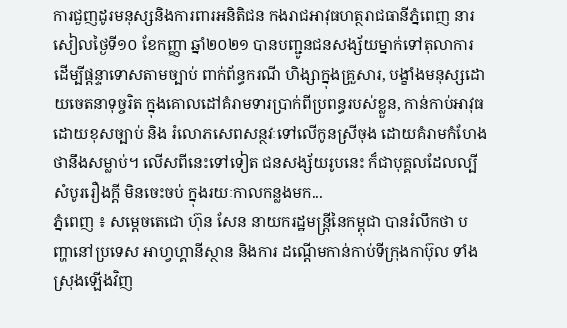ការជួញដូរមនុស្សនិងការពារអនិតិជន កងរាជអាវុធហត្ថរាជធានីភ្នំពេញ នារសៀលថ្ងៃទី១០ ខែកញ្ញា ឆ្នាំ២០២១ បានបញ្ជូនជនសង្ស័យម្នាក់ទៅតុលាការ ដើម្បីផ្តន្ទាទោសតាមច្បាប់ ពាក់ព័ន្ធករណី ហិង្សាក្នុងគ្រួសារ, បង្ខាំងមនុស្សដោយចេតនាទុច្ចរិត ក្នុងគោលដៅគំរាមទារប្រាក់ពីប្រពន្ធរបស់ខ្លួន, កាន់កាប់អាវុធ ដោយខុសច្បាប់ និង រំលោភសេពសន្ថវៈទៅលើកូនស្រីចុង ដោយគំរាមកំហែងថានឹងសម្លាប់។ លើសពីនេះទៅទៀត ជនសង្ស័យរូបនេះ ក៏ជាបុគ្គលដែលល្បីសំបូររឿងក្តី មិនចេះចប់ ក្នុងរយៈកាលកន្លងមក...
ភ្នំពេញ ៖ សម្តេចតេជោ ហ៊ុន សែន នាយករដ្ឋមន្ត្រីនៃកម្ពុជា បានរំលឹកថា បញ្ហានៅប្រទេស អាហ្វហ្គានីស្ថាន និងការ ដណ្តើមកាន់កាប់ទីក្រុងកាប៊ុល ទាំងស្រុងឡើងវិញ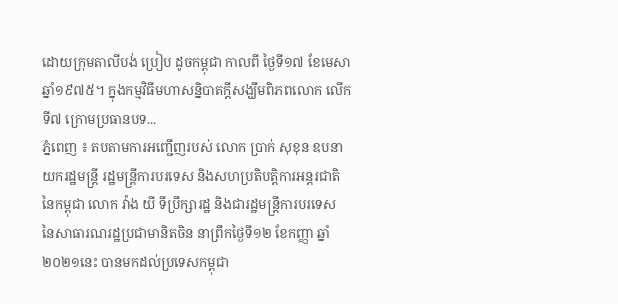ដោយក្រុមតាលីបង់ ប្រៀប ដូចកម្ពុជា កាលពី ថ្ងៃទី១៧ ខែមេសា ឆ្នាំ១៩៧៥។ ក្នុងកម្មវិធីមហាសន្និបាតក្តីសង្ឃឹមពិភពលោក លើកទី៧ ក្រោមប្រធានបទ...
ភ្នំពេញ ៖ តបតាមការអញ្ជើញរបស់ លោក ប្រាក់ សុខុន ឧបនាយករដ្ឋមន្រ្តី រដ្ឋមន្រ្តីការបរទេស និងសហប្រតិបត្តិការអន្តរជាតិនៃកម្ពុជា លោក វ៉ាង យី ទីប្រឹក្សារដ្ឋ និងជារដ្ឋមន្ត្រីការបរទេស នៃសាធារណរដ្ឋប្រជាមានិតចិន នាព្រឹកថ្ងៃទី១២ ខែកញ្ញា ឆ្នាំ២០២១នេះ បានមកដល់ប្រទេសកម្ពុជា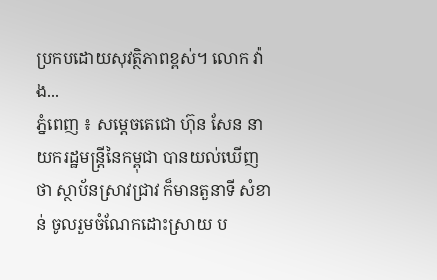ប្រកបដោយសុវត្ថិភាពខ្ពស់។ លោក វ៉ាង...
ភ្នំពេញ ៖ សម្ដេចតេជោ ហ៊ុន សែន នាយករដ្ឋមន្ដ្រីនៃកម្ពុជា បានយល់ឃើញថា ស្ថាប័នស្រាវជ្រាវ ក៏មានតួនាទី សំខាន់ ចូលរួមចំណែកដោះស្រាយ ប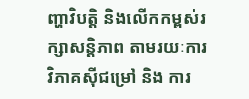ញ្ហាវិបត្តិ និងលើកកម្ពស់រក្សាសន្តិភាព តាមរយៈការវិភាគស៊ីជម្រៅ និង ការ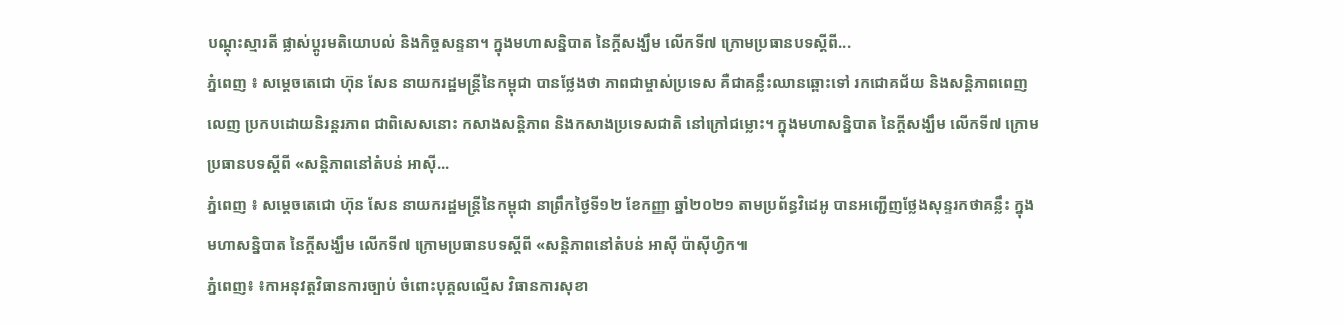បណ្តុះស្មារតី ផ្លាស់ប្ដូរមតិយោបល់ និងកិច្ចសន្ទនា។ ក្នុងមហាសន្និបាត នៃក្តីសង្ឃឹម លើកទី៧ ក្រោមប្រធានបទស្តីពី...
ភ្នំពេញ ៖ សម្ដេចតេជោ ហ៊ុន សែន នាយករដ្ឋមន្ដ្រីនៃកម្ពុជា បានថ្លែងថា ភាពជាម្ចាស់ប្រទេស គឺជាគន្លឹះឈានឆ្ពោះទៅ រកជោគជ័យ និងសន្ដិភាពពេញលេញ ប្រកបដោយនិរន្ដរភាព ជាពិសេសនោះ កសាងសន្ដិភាព និងកសាងប្រទេសជាតិ នៅក្រៅជម្លោះ។ ក្នុងមហាសន្និបាត នៃក្តីសង្ឃឹម លើកទី៧ ក្រោមប្រធានបទស្តីពី «សន្តិភាពនៅតំបន់ អាស៊ី...
ភ្នំពេញ ៖ សម្តេចតេជោ ហ៊ុន សែន នាយករដ្ឋមន្ត្រីនៃកម្ពុជា នាព្រឹកថ្ងៃទី១២ ខែកញ្ញា ឆ្នាំ២០២១ តាមប្រព័ន្ធវិដេអូ បានអញ្ជើញថ្លែងសុន្ទរកថាគន្លឹះ ក្នុងមហាសន្និបាត នៃក្តីសង្ឃឹម លើកទី៧ ក្រោមប្រធានបទស្តីពី «សន្តិភាពនៅតំបន់ អាស៊ី ប៉ាស៊ីហ្វិក៕
ភ្នំពេញ៖ ៖កាអនុវត្តវិធានការច្បាប់ ចំពោះបុគ្គលល្មើស វិធានការសុខា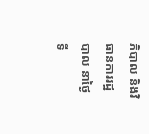ភិបាល និងវិធានការរដ្ឋបាល នាថ្ងៃទី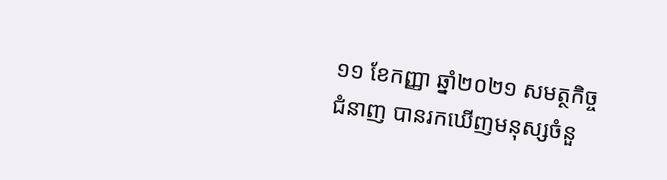១១ ខែកញ្ញា ឆ្នាំ២០២១ សមត្ថកិច្ចជំនាញ បានរកឃើញមនុស្សចំនួ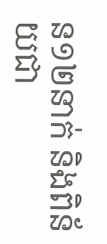ន១២នាក់ និងពិន័យជា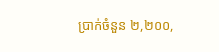ប្រាក់ចំនួន ២,២០០,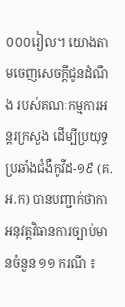០០០រៀល។ យោងតាមចេញសេចក្តីជូនដំណឹង របស់គណៈកម្មការអន្តរក្រសួង ដើម្បីប្រយុទ្ធប្រឆាំងជំងឺកូវីដ-១៩ (គ.អ.ក) បានបញ្ជាក់ថាកាអនុវត្តវិធានការច្បាប់មានចំនួន ១១ ករណី ៖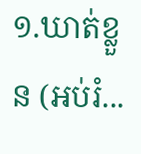១.ឃាត់ខ្លួន (អប់រំ...